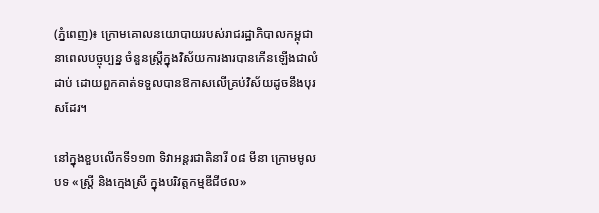(ភ្នំពេញ)៖ ក្រោមគោលនយោបាយរបស់រាជរដ្ឋាភិបាលកម្ពុជា នាពេលបច្ចុប្បន្ន ចំនួនស្រ្តីក្នុងវិស័យការងារបានកើនឡើងជាលំដាប់ ដោយពួកគាត់ទទួលបានឱកាសលើគ្រប់វិស័យដូចនឹងបុរសដែរ។

នៅក្នុងខួបលើកទី១១៣ ទិវាអន្តរជាតិនារី ០៨ មីនា ក្រោមមូលបទ «ស្រ្តី និងក្មេងស្រី ក្នុងបរិវត្តកម្មឌីជីថល»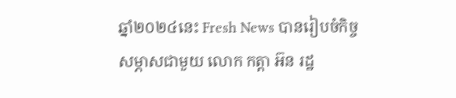ឆ្នាំ២០២៤នេះ Fresh News បានរៀបចំកិច្ចសម្ភាសជាមួយ លោក កត្តា អ៊ន រដ្ឋ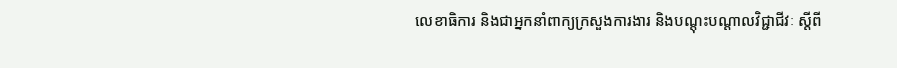លេខាធិការ និងជាអ្នកនាំពាក្យក្រសួងការងារ និងបណ្តុះបណ្តាលវិជ្ជាជីវៈ ស្តីពី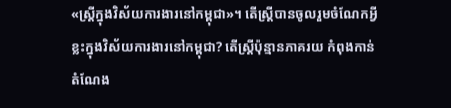«ស្ត្រីក្នុងវិស័យការងារនៅកម្ពុជា»។ តើស្រ្តីបានចូលរួមចំណែកអ្វីខ្លះក្នុងវិស័យការងារនៅកម្ពុជា? តើស្រ្តីប៉ុន្មានភាគរយ កំពុងកាន់តំណែង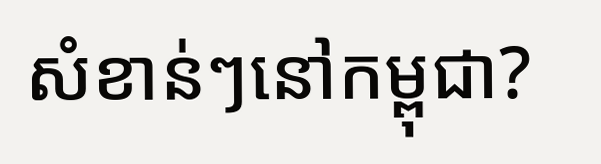សំខាន់ៗនៅកម្ពុជា?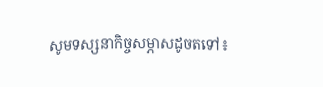សូមទស្សនាកិច្ចសម្ភាសដូចតទៅ៖